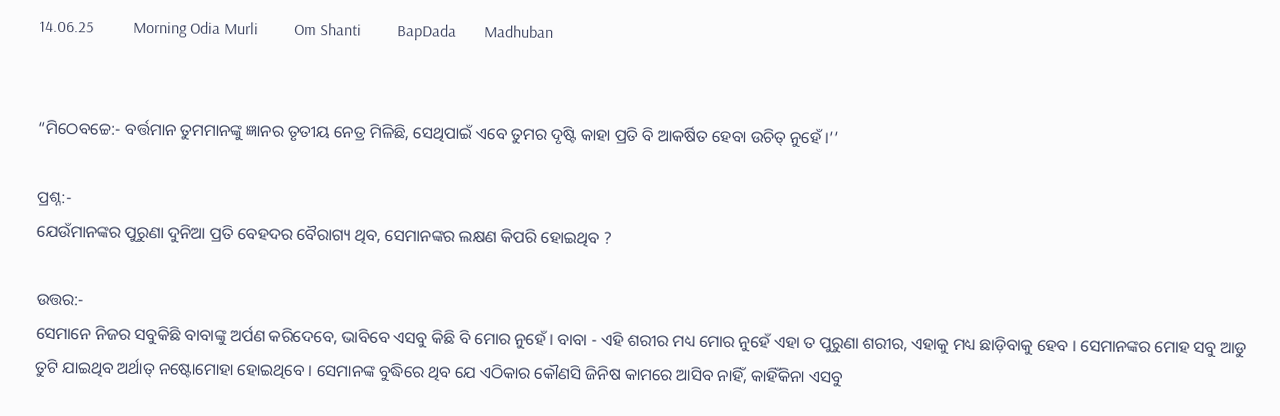14.06.25          Morning Odia Murli         Om Shanti         BapDada       Madhuban


“ମିଠେବଚ୍ଚେ:- ବର୍ତ୍ତମାନ ତୁମମାନଙ୍କୁ ଜ୍ଞାନର ତୃତୀୟ ନେତ୍ର ମିଳିଛି, ସେଥିପାଇଁ ଏବେ ତୁମର ଦୃଷ୍ଟି କାହା ପ୍ରତି ବି ଆକର୍ଷିତ ହେବା ଉଚିତ୍ ନୁହେଁ ।’’

ପ୍ରଶ୍ନ:-
ଯେଉଁମାନଙ୍କର ପୁରୁଣା ଦୁନିଆ ପ୍ରତି ବେହଦର ବୈରାଗ୍ୟ ଥିବ, ସେମାନଙ୍କର ଲକ୍ଷଣ କିପରି ହୋଇଥିବ ?

ଉତ୍ତର:-
ସେମାନେ ନିଜର ସବୁକିଛି ବାବାଙ୍କୁ ଅର୍ପଣ କରିଦେବେ, ଭାବିବେ ଏସବୁ କିଛି ବି ମୋର ନୁହେଁ । ବାବା - ଏହି ଶରୀର ମଧ୍ୟ ମୋର ନୁହେଁ ଏହା ତ ପୁରୁଣା ଶରୀର, ଏହାକୁ ମଧ୍ୟ ଛାଡ଼ିବାକୁ ହେବ । ସେମାନଙ୍କର ମୋହ ସବୁ ଆଡୁ ତୁଟି ଯାଇଥିବ ଅର୍ଥାତ୍ ନଷ୍ଟୋମୋହା ହୋଇଥିବେ । ସେମାନଙ୍କ ବୁଦ୍ଧିରେ ଥିବ ଯେ ଏଠିକାର କୌଣସି ଜିନିଷ କାମରେ ଆସିବ ନାହିଁ, କାହିଁକିନା ଏସବୁ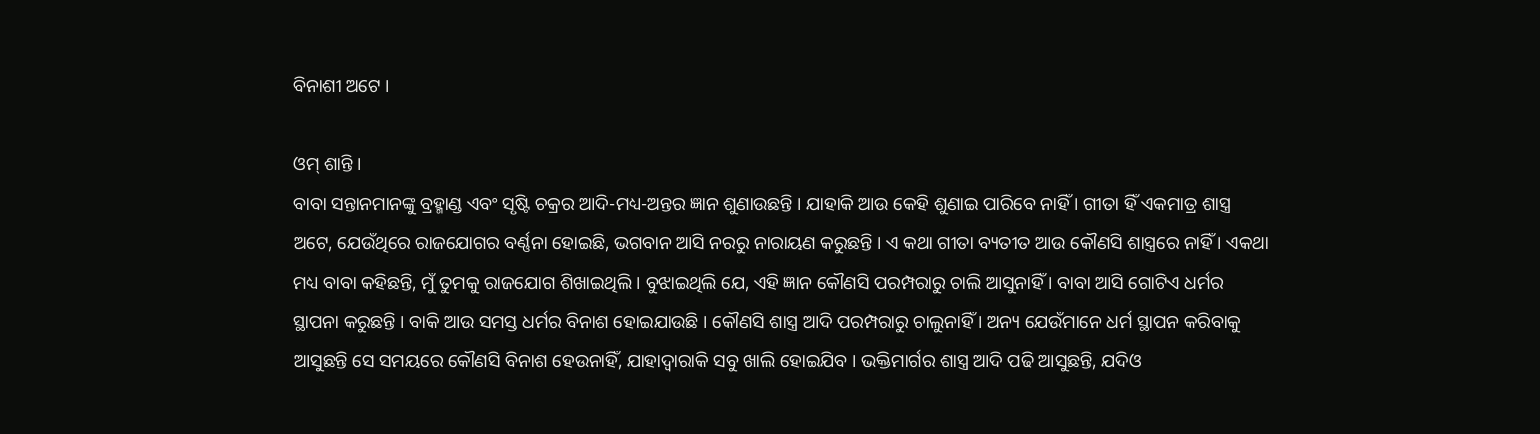ବିନାଶୀ ଅଟେ ।

ଓମ୍ ଶାନ୍ତି ।
ବାବା ସନ୍ତାନମାନଙ୍କୁ ବ୍ରହ୍ମାଣ୍ଡ ଏବଂ ସୃଷ୍ଟି ଚକ୍ରର ଆଦି-ମଧ୍ୟ-ଅନ୍ତର ଜ୍ଞାନ ଶୁଣାଉଛନ୍ତି । ଯାହାକି ଆଉ କେହି ଶୁଣାଇ ପାରିବେ ନାହିଁ । ଗୀତା ହିଁ ଏକମାତ୍ର ଶାସ୍ତ୍ର ଅଟେ, ଯେଉଁଥିରେ ରାଜଯୋଗର ବର୍ଣ୍ଣନା ହୋଇଛି, ଭଗବାନ ଆସି ନରରୁ ନାରାୟଣ କରୁଛନ୍ତି । ଏ କଥା ଗୀତା ବ୍ୟତୀତ ଆଉ କୌଣସି ଶାସ୍ତ୍ରରେ ନାହିଁ । ଏକଥା ମଧ୍ୟ ବାବା କହିଛନ୍ତି, ମୁଁ ତୁମକୁ ରାଜଯୋଗ ଶିଖାଇଥିଲି । ବୁଝାଇଥିଲି ଯେ, ଏହି ଜ୍ଞାନ କୌଣସି ପରମ୍ପରାରୁ ଚାଲି ଆସୁନାହିଁ । ବାବା ଆସି ଗୋଟିଏ ଧର୍ମର ସ୍ଥାପନା କରୁଛନ୍ତି । ବାକି ଆଉ ସମସ୍ତ ଧର୍ମର ବିନାଶ ହୋଇଯାଉଛି । କୌଣସି ଶାସ୍ତ୍ର ଆଦି ପରମ୍ପରାରୁ ଚାଲୁନାହିଁ । ଅନ୍ୟ ଯେଉଁମାନେ ଧର୍ମ ସ୍ଥାପନ କରିବାକୁ ଆସୁଛନ୍ତି ସେ ସମୟରେ କୌଣସି ବିନାଶ ହେଉନାହିଁ, ଯାହାଦ୍ୱାରାକି ସବୁ ଖାଲି ହୋଇଯିବ । ଭକ୍ତିମାର୍ଗର ଶାସ୍ତ୍ର ଆଦି ପଢି ଆସୁଛନ୍ତି, ଯଦିଓ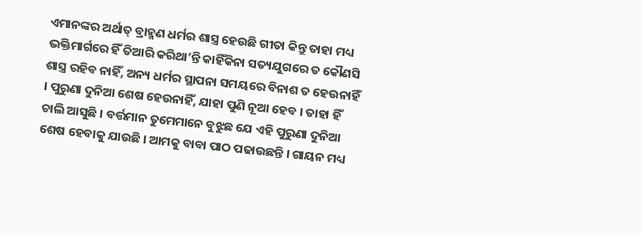ଏମାନଙ୍କର ଅର୍ଥାତ୍ ବ୍ରାହ୍ମଣ ଧର୍ମର ଶାସ୍ତ୍ର ହେଉଛି ଗୀତା କିନ୍ତୁ ତାହା ମଧ୍ୟ ଭକ୍ତିମାର୍ଗରେ ହିଁ ତିଆରି କରିଥା’ନ୍ତି କାହିଁକିନା ସତ୍ୟଯୁଗରେ ତ କୌଣସି ଶାସ୍ତ୍ର ରହିବ ନାହିଁ, ଅନ୍ୟ ଧର୍ମର ସ୍ଥାପନା ସମୟରେ ବିନାଶ ତ ହେଉନାହିଁ । ପୁରୁଣା ଦୁନିଆ ଶେଷ ହେଉନାହିଁ, ଯାହା ପୁଣି ନୂଆ ହେବ । ତାହା ହିଁ ଚାଲି ଆସୁଛି । ବର୍ତ୍ତମାନ ତୁମେମାନେ ବୁଝୁଛ ଯେ ଏହି ପୁରୁଣା ଦୁନିଆ ଶେଷ ହେବାକୁ ଯାଉଛି । ଆମକୁ ବାବା ପାଠ ପଢାଉଛନ୍ତି । ଗାୟନ ମଧ୍ୟ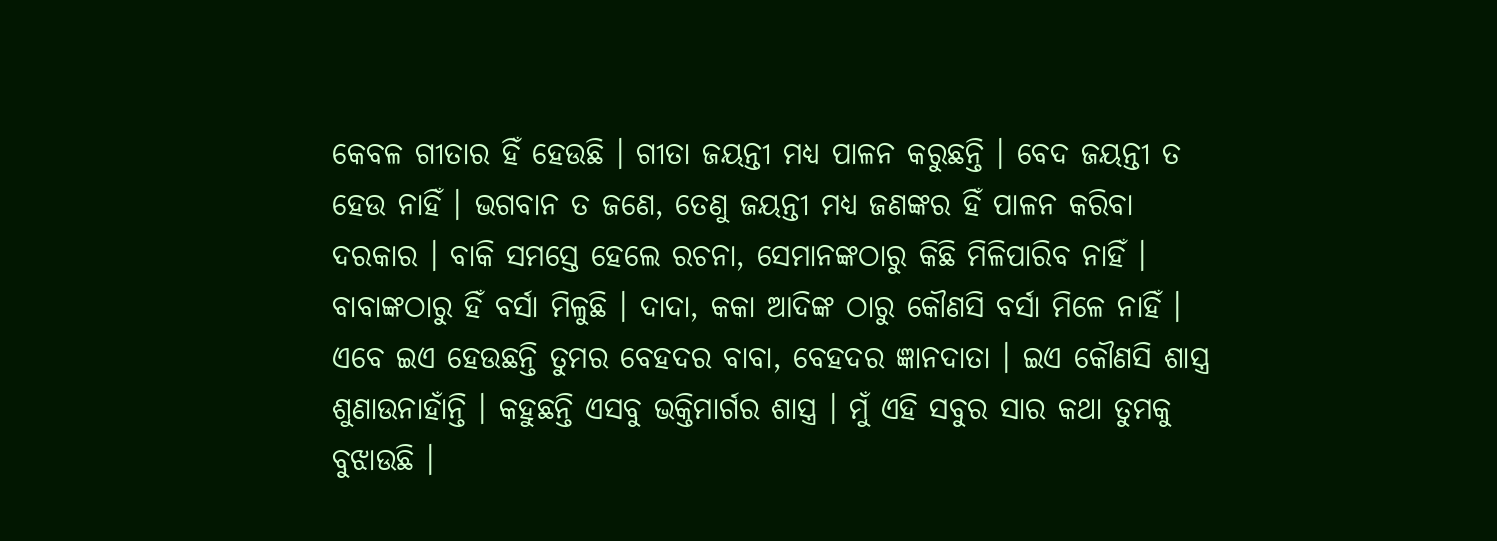କେବଳ ଗୀତାର ହିଁ ହେଉଛି । ଗୀତା ଜୟନ୍ତୀ ମଧ୍ୟ ପାଳନ କରୁଛନ୍ତି । ବେଦ ଜୟନ୍ତୀ ତ ହେଉ ନାହିଁ । ଭଗବାନ ତ ଜଣେ, ତେଣୁ ଜୟନ୍ତୀ ମଧ୍ୟ ଜଣଙ୍କର ହିଁ ପାଳନ କରିବା ଦରକାର । ବାକି ସମସ୍ତେ ହେଲେ ରଚନା, ସେମାନଙ୍କଠାରୁ କିଛି ମିଳିପାରିବ ନାହିଁ । ବାବାଙ୍କଠାରୁ ହିଁ ବର୍ସା ମିଳୁଛି । ଦାଦା, କକା ଆଦିଙ୍କ ଠାରୁ କୌଣସି ବର୍ସା ମିଳେ ନାହିଁ । ଏବେ ଇଏ ହେଉଛନ୍ତି ତୁମର ବେହଦର ବାବା, ବେହଦର ଜ୍ଞାନଦାତା । ଇଏ କୌଣସି ଶାସ୍ତ୍ର ଶୁଣାଉନାହାଁନ୍ତି । କହୁଛନ୍ତି ଏସବୁ ଭକ୍ତିମାର୍ଗର ଶାସ୍ତ୍ର । ମୁଁ ଏହି ସବୁର ସାର କଥା ତୁମକୁ ବୁଝାଉଛି ।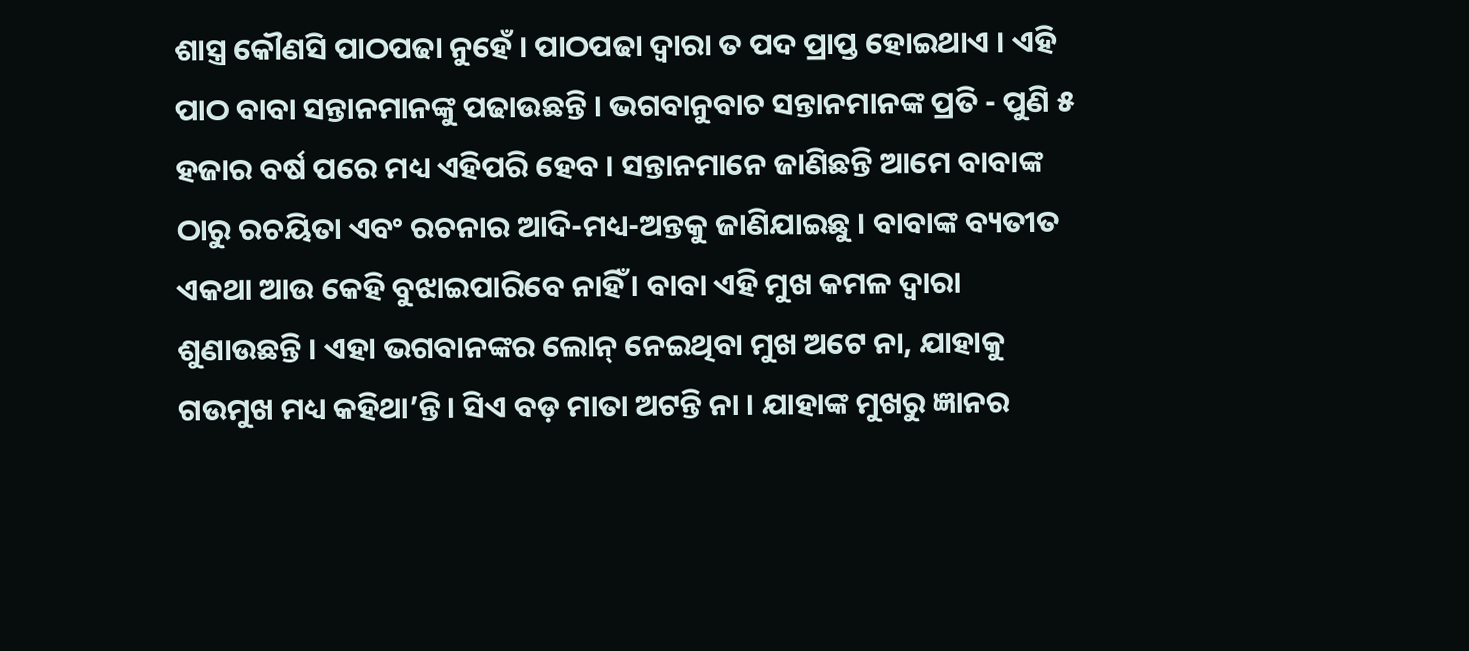ଶାସ୍ତ୍ର କୌଣସି ପାଠପଢା ନୁହେଁ । ପାଠପଢା ଦ୍ୱାରା ତ ପଦ ପ୍ରାପ୍ତ ହୋଇଥାଏ । ଏହି ପାଠ ବାବା ସନ୍ତାନମାନଙ୍କୁ ପଢାଉଛନ୍ତି । ଭଗବାନୁବାଚ ସନ୍ତାନମାନଙ୍କ ପ୍ରତି - ପୁଣି ୫ ହଜାର ବର୍ଷ ପରେ ମଧ୍ୟ ଏହିପରି ହେବ । ସନ୍ତାନମାନେ ଜାଣିଛନ୍ତି ଆମେ ବାବାଙ୍କ ଠାରୁ ରଚୟିତା ଏବଂ ରଚନାର ଆଦି-ମଧ୍ୟ-ଅନ୍ତକୁ ଜାଣିଯାଇଛୁ । ବାବାଙ୍କ ବ୍ୟତୀତ ଏକଥା ଆଉ କେହି ବୁଝାଇପାରିବେ ନାହିଁ । ବାବା ଏହି ମୁଖ କମଳ ଦ୍ୱାରା ଶୁଣାଉଛନ୍ତି । ଏହା ଭଗବାନଙ୍କର ଲୋନ୍ ନେଇଥିବା ମୁଖ ଅଟେ ନା, ଯାହାକୁ ଗଉମୁଖ ମଧ୍ୟ କହିଥା’ନ୍ତି । ସିଏ ବଡ଼ ମାତା ଅଟନ୍ତି ନା । ଯାହାଙ୍କ ମୁଖରୁ ଜ୍ଞାନର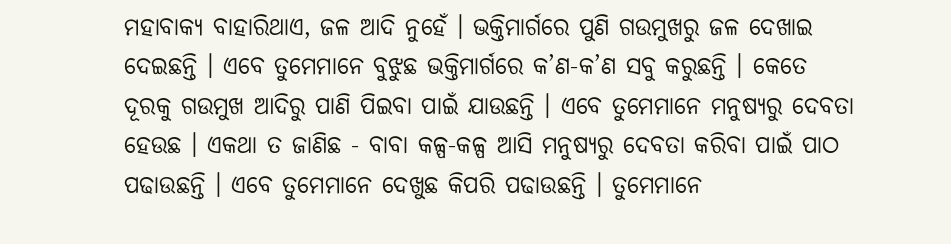ମହାବାକ୍ୟ ବାହାରିଥାଏ, ଜଳ ଆଦି ନୁହେଁ । ଭକ୍ତିମାର୍ଗରେ ପୁଣି ଗଉମୁଖରୁ ଜଳ ଦେଖାଇ ଦେଇଛନ୍ତି । ଏବେ ତୁମେମାନେ ବୁଝୁଛ ଭକ୍ତିମାର୍ଗରେ କ’ଣ-କ’ଣ ସବୁ କରୁଛନ୍ତି । କେତେ ଦୂରକୁ ଗଉମୁଖ ଆଦିରୁ ପାଣି ପିଇବା ପାଇଁ ଯାଉଛନ୍ତି । ଏବେ ତୁମେମାନେ ମନୁଷ୍ୟରୁ ଦେବତା ହେଉଛ । ଏକଥା ତ ଜାଣିଛ - ବାବା କଳ୍ପ-କଳ୍ପ ଆସି ମନୁଷ୍ୟରୁ ଦେବତା କରିବା ପାଇଁ ପାଠ ପଢାଉଛନ୍ତି । ଏବେ ତୁମେମାନେ ଦେଖୁଛ କିପରି ପଢାଉଛନ୍ତି । ତୁମେମାନେ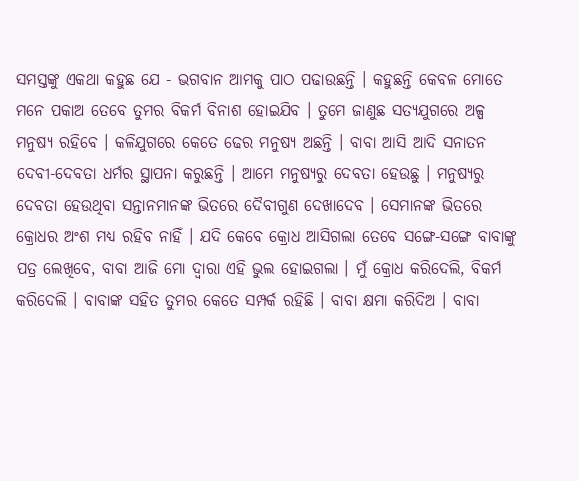ସମସ୍ତଙ୍କୁ ଏକଥା କହୁଛ ଯେ - ଭଗବାନ ଆମକୁ ପାଠ ପଢାଉଛନ୍ତି । କହୁଛନ୍ତି କେବଳ ମୋତେ ମନେ ପକାଅ ତେବେ ତୁମର ବିକର୍ମ ବିନାଶ ହୋଇଯିବ । ତୁମେ ଜାଣୁଛ ସତ୍ୟଯୁଗରେ ଅଳ୍ପ ମନୁଷ୍ୟ ରହିବେ । କଳିଯୁଗରେ କେତେ ଢେର ମନୁଷ୍ୟ ଅଛନ୍ତି । ବାବା ଆସି ଆଦି ସନାତନ ଦେବୀ-ଦେବତା ଧର୍ମର ସ୍ଥାପନା କରୁଛନ୍ତି । ଆମେ ମନୁଷ୍ୟରୁ ଦେବତା ହେଉଛୁ । ମନୁଷ୍ୟରୁ ଦେବତା ହେଉଥିବା ସନ୍ତାନମାନଙ୍କ ଭିତରେ ଦୈବୀଗୁଣ ଦେଖାଦେବ । ସେମାନଙ୍କ ଭିତରେ କ୍ରୋଧର ଅଂଶ ମଧ୍ୟ ରହିବ ନାହିଁ । ଯଦି କେବେ କ୍ରୋଧ ଆସିଗଲା ତେବେ ସଙ୍ଗେ-ସଙ୍ଗେ ବାବାଙ୍କୁ ପତ୍ର ଲେଖିବେ, ବାବା ଆଜି ମୋ ଦ୍ୱାରା ଏହି ଭୁଲ ହୋଇଗଲା । ମୁଁ କ୍ରୋଧ କରିଦେଲି, ବିକର୍ମ କରିଦେଲି । ବାବାଙ୍କ ସହିତ ତୁମର କେତେ ସମ୍ପର୍କ ରହିଛି । ବାବା କ୍ଷମା କରିଦିଅ । ବାବା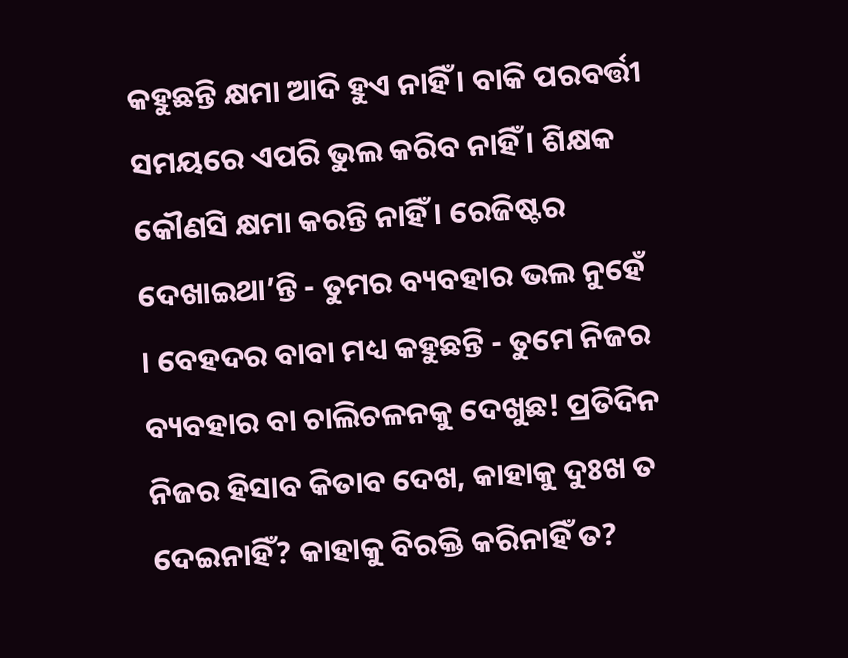କହୁଛନ୍ତି କ୍ଷମା ଆଦି ହୁଏ ନାହିଁ । ବାକି ପରବର୍ତ୍ତୀ ସମୟରେ ଏପରି ଭୁଲ କରିବ ନାହିଁ । ଶିକ୍ଷକ କୌଣସି କ୍ଷମା କରନ୍ତି ନାହିଁ । ରେଜିଷ୍ଟର ଦେଖାଇଥା’ନ୍ତି - ତୁମର ବ୍ୟବହାର ଭଲ ନୁହେଁ । ବେହଦର ବାବା ମଧ୍ୟ କହୁଛନ୍ତି - ତୁମେ ନିଜର ବ୍ୟବହାର ବା ଚାଲିଚଳନକୁ ଦେଖୁଛ! ପ୍ରତିଦିନ ନିଜର ହିସାବ କିତାବ ଦେଖ, କାହାକୁ ଦୁଃଖ ତ ଦେଇନାହିଁ? କାହାକୁ ବିରକ୍ତି କରିନାହିଁ ତ?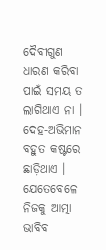ଦୈବୀଗୁଣ ଧାରଣ କରିବା ପାଇଁ ସମୟ ତ ଲାଗିଥାଏ ନା । ଦେହ-ଅଭିମାନ ବହୁତ କଷ୍ଟରେ ଛାଡ଼ିଥାଏ । ଯେତେବେଳେ ନିଜକୁ ଆତ୍ମା ଭାବିବ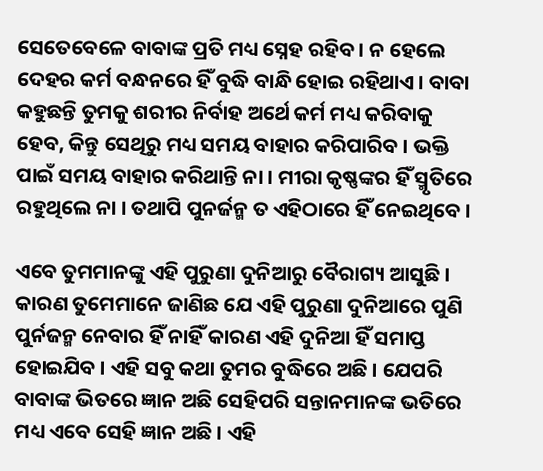ସେତେବେଳେ ବାବାଙ୍କ ପ୍ରତି ମଧ୍ୟ ସ୍ନେହ ରହିବ । ନ ହେଲେ ଦେହର କର୍ମ ବନ୍ଧନରେ ହିଁ ବୁଦ୍ଧି ବାନ୍ଧି ହୋଇ ରହିଥାଏ । ବାବା କହୁଛନ୍ତି ତୁମକୁ ଶରୀର ନିର୍ବାହ ଅର୍ଥେ କର୍ମ ମଧ୍ୟ କରିବାକୁ ହେବ, କିନ୍ତୁ ସେଥିରୁ ମଧ୍ୟ ସମୟ ବାହାର କରିପାରିବ । ଭକ୍ତି ପାଇଁ ସମୟ ବାହାର କରିଥାନ୍ତି ନା । ମୀରା କୃଷ୍ଣଙ୍କର ହିଁ ସ୍ମୃତିରେ ରହୁଥିଲେ ନା । ତଥାପି ପୁନର୍ଜନ୍ମ ତ ଏହିଠାରେ ହିଁ ନେଇଥିବେ ।

ଏବେ ତୁମମାନଙ୍କୁ ଏହି ପୁରୁଣା ଦୁନିଆରୁ ବୈରାଗ୍ୟ ଆସୁଛି । କାରଣ ତୁମେମାନେ ଜାଣିଛ ଯେ ଏହି ପୁରୁଣା ଦୁନିଆରେ ପୁଣି ପୁର୍ନଜନ୍ମ ନେବାର ହିଁ ନାହିଁ କାରଣ ଏହି ଦୁନିଆ ହିଁ ସମାପ୍ତ ହୋଇଯିବ । ଏହି ସବୁ କଥା ତୁମର ବୁଦ୍ଧିରେ ଅଛି । ଯେପରି ବାବାଙ୍କ ଭିତରେ ଜ୍ଞାନ ଅଛି ସେହିପରି ସନ୍ତାନମାନଙ୍କ ଭତିରେ ମଧ୍ୟ ଏବେ ସେହି ଜ୍ଞାନ ଅଛି । ଏହି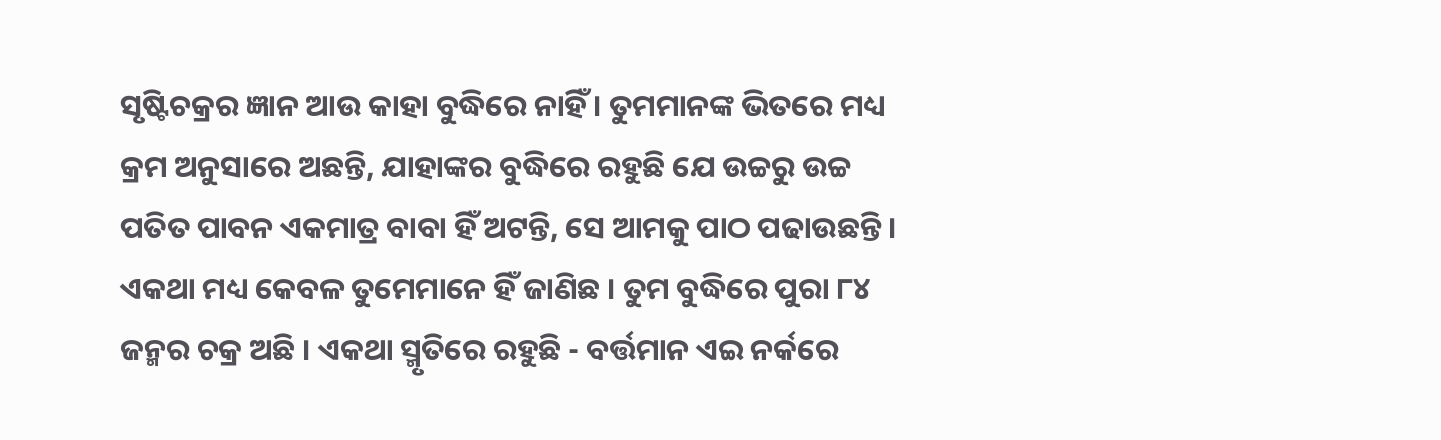ସୃଷ୍ଟିଚକ୍ରର ଜ୍ଞାନ ଆଉ କାହା ବୁଦ୍ଧିରେ ନାହିଁ । ତୁମମାନଙ୍କ ଭିତରେ ମଧ୍ୟ କ୍ରମ ଅନୁସାରେ ଅଛନ୍ତି, ଯାହାଙ୍କର ବୁଦ୍ଧିରେ ରହୁଛି ଯେ ଉଚ୍ଚରୁ ଉଚ୍ଚ ପତିତ ପାବନ ଏକମାତ୍ର ବାବା ହିଁ ଅଟନ୍ତି, ସେ ଆମକୁ ପାଠ ପଢାଉଛନ୍ତି । ଏକଥା ମଧ୍ୟ କେବଳ ତୁମେମାନେ ହିଁ ଜାଣିଛ । ତୁମ ବୁଦ୍ଧିରେ ପୁରା ୮୪ ଜନ୍ମର ଚକ୍ର ଅଛି । ଏକଥା ସ୍ମୃତିରେ ରହୁଛି - ବର୍ତ୍ତମାନ ଏଇ ନର୍କରେ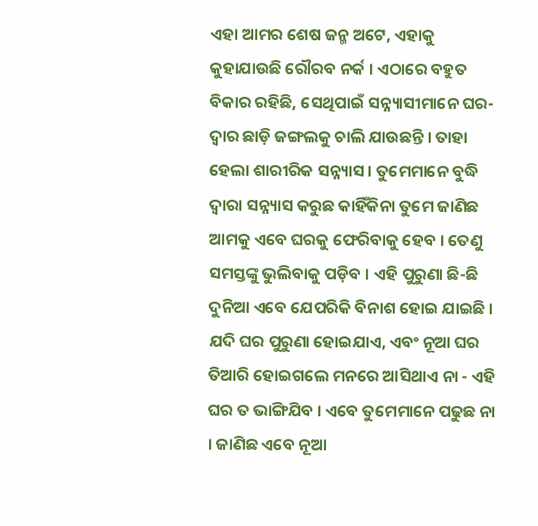ଏହା ଆମର ଶେଷ ଜନ୍ମ ଅଟେ, ଏହାକୁ କୁହାଯାଉଛି ରୌରବ ନର୍କ । ଏଠାରେ ବହୁତ ବିକାର ରହିଛି, ସେଥିପାଇଁ ସନ୍ନ୍ୟାସୀମାନେ ଘର-ଦ୍ୱାର ଛାଡ଼ି ଜଙ୍ଗଲକୁ ଚାଲି ଯାଉଛନ୍ତି । ତାହା ହେଲା ଶାରୀରିକ ସନ୍ନ୍ୟାସ । ତୁମେମାନେ ବୁଦ୍ଧି ଦ୍ୱାରା ସନ୍ନ୍ୟାସ କରୁଛ କାହିଁକିନା ତୁମେ ଜାଣିଛ ଆମକୁ ଏବେ ଘରକୁ ଫେରିବାକୁ ହେବ । ତେଣୁ ସମସ୍ତଙ୍କୁ ଭୁଲିବାକୁ ପଡ଼ିବ । ଏହି ପୁରୁଣା ଛି-ଛି ଦୁନିଆ ଏବେ ଯେପରିକି ବିନାଶ ହୋଇ ଯାଇଛି । ଯଦି ଘର ପୁରୁଣା ହୋଇଯାଏ, ଏବଂ ନୂଆ ଘର ତିଆରି ହୋଇଗଲେ ମନରେ ଆସିଥାଏ ନା - ଏହି ଘର ତ ଭାଙ୍ଗିଯିବ । ଏବେ ତୁମେମାନେ ପଢୁଛ ନା । ଜାଣିଛ ଏବେ ନୂଆ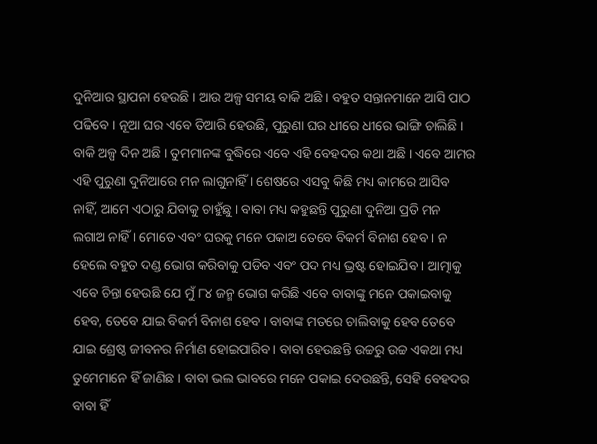ଦୁନିଆର ସ୍ଥାପନା ହେଉଛି । ଆଉ ଅଳ୍ପ ସମୟ ବାକି ଅଛି । ବହୁତ ସନ୍ତାନମାନେ ଆସି ପାଠ ପଢିବେ । ନୂଆ ଘର ଏବେ ତିଆରି ହେଉଛି, ପୁରୁଣା ଘର ଧୀରେ ଧୀରେ ଭାଙ୍ଗି ଚାଲିଛି । ବାକି ଅଳ୍ପ ଦିନ ଅଛି । ତୁମମାନଙ୍କ ବୁଦ୍ଧିରେ ଏବେ ଏହି ବେହଦର କଥା ଅଛି । ଏବେ ଆମର ଏହି ପୁରୁଣା ଦୁନିଆରେ ମନ ଲାଗୁନାହିଁ । ଶେଷରେ ଏସବୁ କିଛି ମଧ୍ୟ କାମରେ ଆସିବ ନାହିଁ, ଆମେ ଏଠାରୁ ଯିବାକୁ ଚାହୁଁଛୁ । ବାବା ମଧ୍ୟ କହୁଛନ୍ତି ପୁରୁଣା ଦୁନିଆ ପ୍ରତି ମନ ଲଗାଅ ନାହିଁ । ମୋତେ ଏବଂ ଘରକୁ ମନେ ପକାଅ ତେବେ ବିକର୍ମ ବିନାଶ ହେବ । ନ ହେଲେ ବହୁତ ଦଣ୍ଡ ଭୋଗ କରିବାକୁ ପଡିବ ଏବଂ ପଦ ମଧ୍ୟ ଭ୍ରଷ୍ଟ ହୋଇଯିବ । ଆତ୍ମାକୁ ଏବେ ଚିନ୍ତା ହେଉଛି ଯେ ମୁଁ ୮୪ ଜନ୍ମ ଭୋଗ କରିଛି ଏବେ ବାବାଙ୍କୁ ମନେ ପକାଇବାକୁ ହେବ, ତେବେ ଯାଇ ବିକର୍ମ ବିନାଶ ହେବ । ବାବାଙ୍କ ମତରେ ଚାଲିବାକୁ ହେବ ତେବେ ଯାଇ ଶ୍ରେଷ୍ଠ ଜୀବନର ନିର୍ମାଣ ହୋଇପାରିବ । ବାବା ହେଉଛନ୍ତି ଉଚ୍ଚରୁ ଉଚ୍ଚ ଏକଥା ମଧ୍ୟ ତୁମେମାନେ ହିଁ ଜାଣିଛ । ବାବା ଭଲ ଭାବରେ ମନେ ପକାଇ ଦେଉଛନ୍ତି, ସେହି ବେହଦର ବାବା ହିଁ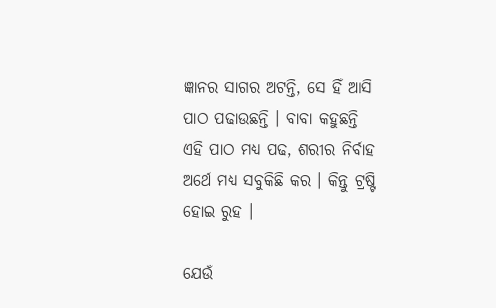ଜ୍ଞାନର ସାଗର ଅଟନ୍ତି, ସେ ହିଁ ଆସି ପାଠ ପଢାଉଛନ୍ତି । ବାବା କହୁଛନ୍ତି ଏହି ପାଠ ମଧ୍ୟ ପଢ, ଶରୀର ନିର୍ବାହ ଅର୍ଥେ ମଧ୍ୟ ସବୁକିଛି କର । କିନ୍ତୁ ଟ୍ରଷ୍ଟି ହୋଇ ରୁହ ।

ଯେଉଁ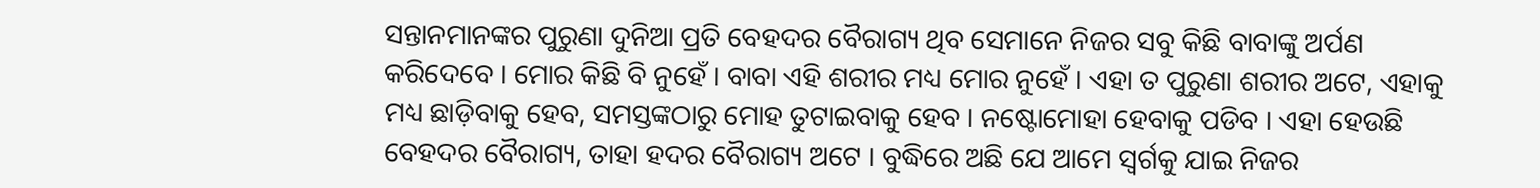ସନ୍ତାନମାନଙ୍କର ପୁରୁଣା ଦୁନିଆ ପ୍ରତି ବେହଦର ବୈରାଗ୍ୟ ଥିବ ସେମାନେ ନିଜର ସବୁ କିଛି ବାବାଙ୍କୁ ଅର୍ପଣ କରିଦେବେ । ମୋର କିଛି ବି ନୁହେଁ । ବାବା ଏହି ଶରୀର ମଧ୍ୟ ମୋର ନୁହେଁ । ଏହା ତ ପୁରୁଣା ଶରୀର ଅଟେ, ଏହାକୁ ମଧ୍ୟ ଛାଡ଼ିବାକୁ ହେବ, ସମସ୍ତଙ୍କଠାରୁ ମୋହ ତୁଟାଇବାକୁ ହେବ । ନଷ୍ଟୋମୋହା ହେବାକୁ ପଡିବ । ଏହା ହେଉଛି ବେହଦର ବୈରାଗ୍ୟ, ତାହା ହଦର ବୈରାଗ୍ୟ ଅଟେ । ବୁଦ୍ଧିରେ ଅଛି ଯେ ଆମେ ସ୍ୱର୍ଗକୁ ଯାଇ ନିଜର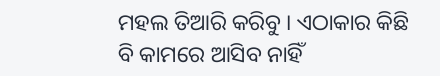ମହଲ ତିଆରି କରିବୁ । ଏଠାକାର କିଛି ବି କାମରେ ଆସିବ ନାହିଁ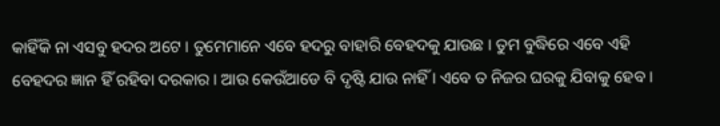କାହିଁକି ନା ଏସବୁ ହଦର ଅଟେ । ତୁମେମାନେ ଏବେ ହଦରୁ ବାହାରି ବେହଦକୁ ଯାଉଛ । ତୁମ ବୁଦ୍ଧିରେ ଏବେ ଏହି ବେହଦର ଜ୍ଞାନ ହିଁ ରହିବା ଦରକାର । ଆଉ କେଉଁଆଡେ ବି ଦୃଷ୍ଟି ଯାଉ ନାହିଁ । ଏବେ ତ ନିଜର ଘରକୁ ଯିବାକୁ ହେବ ।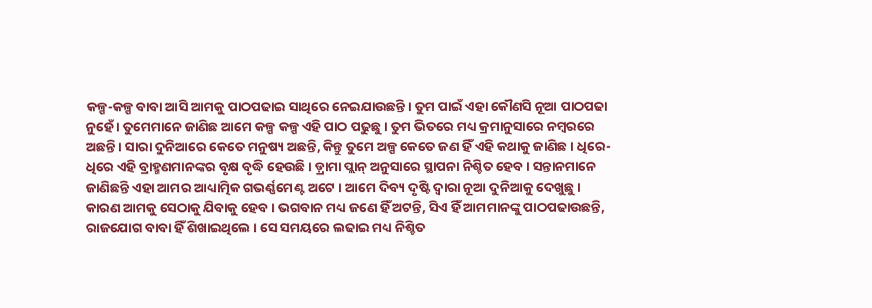କଳ୍ପ-କଳ୍ପ ବାବା ଆସି ଆମକୁ ପାଠପଢାଇ ସାଥିରେ ନେଇଯାଉଛନ୍ତି । ତୁମ ପାଇଁ ଏହା କୌଣସି ନୂଆ ପାଠପଢା ନୁହେଁ । ତୁମେମାନେ ଜାଣିଛ ଆମେ କଳ୍ପ କଳ୍ପ ଏହି ପାଠ ପଢୁଛୁ । ତୁମ ଭିତରେ ମଧ୍ୟ କ୍ରମାନୁସାରେ ନମ୍ବରରେ ଅଛନ୍ତି । ସାରା ଦୁନିଆରେ କେତେ ମନୁଷ୍ୟ ଅଛନ୍ତି, କିନ୍ତୁ ତୁମେ ଅଳ୍ପ କେତେ ଜଣ ହିଁ ଏହି କଥାକୁ ଜାଣିଛ । ଧିରେ-ଧିରେ ଏହି ବ୍ରାହ୍ମଣମାନଙ୍କର ବୃକ୍ଷ ବୃଦ୍ଧି ହେଉଛି । ଡ଼୍ରାମା ପ୍ଲାନ୍ ଅନୁସାରେ ସ୍ଥାପନା ନିଶ୍ଚିତ ହେବ । ସନ୍ତାନମାନେ ଜାଣିଛନ୍ତି ଏହା ଆମର ଆଧ୍ୟାତ୍ମିକ ଗଭର୍ଣ୍ଣମେଣ୍ଟ ଅଟେ । ଆମେ ଦିବ୍ୟ ଦୃଷ୍ଟି ଦ୍ୱାରା ନୂଆ ଦୁନିଆକୁ ଦେଖୁଛୁ । କାରଣ ଆମକୁ ସେଠାକୁ ଯିବାକୁ ହେବ । ଭଗବାନ ମଧ୍ୟ ଜଣେ ହିଁ ଅଟନ୍ତି, ସିଏ ହିଁ ଆମମାନଙ୍କୁ ପାଠପଢାଉଛନ୍ତି, ରାଜଯୋଗ ବାବା ହିଁ ଶିଖାଇଥିଲେ । ସେ ସମୟରେ ଲଢାଇ ମଧ୍ୟ ନିଶ୍ଚିତ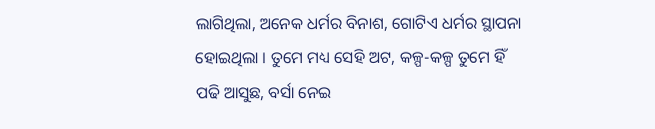ଲାଗିଥିଲା, ଅନେକ ଧର୍ମର ବିନାଶ, ଗୋଟିଏ ଧର୍ମର ସ୍ଥାପନା ହୋଇଥିଲା । ତୁମେ ମଧ୍ୟ ସେହି ଅଟ, କଳ୍ପ-କଳ୍ପ ତୁମେ ହିଁ ପଢି ଆସୁଛ, ବର୍ସା ନେଇ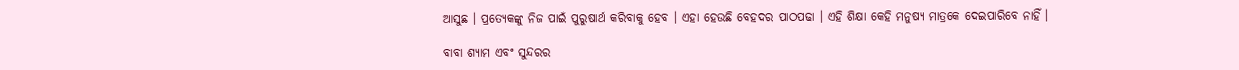ଆସୁଛ । ପ୍ରତ୍ୟେକଙ୍କୁ ନିଜ ପାଇଁ ପୁରୁଷାର୍ଥ କରିବାକୁ ହେବ । ଏହା ହେଉଛି ବେହଦର ପାଠପଢା । ଏହି ଶିକ୍ଷା କେହି ମନୁଷ୍ୟ ମାତ୍ରକେ ଦେଇପାରିବେ ନାହିଁ ।

ବାବା ଶ୍ୟାମ ଏବଂ ସୁନ୍ଦରର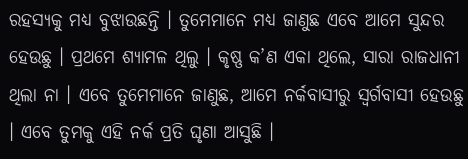ରହସ୍ୟକୁ ମଧ୍ୟ ବୁଝାଉଛନ୍ତି । ତୁମେମାନେ ମଧ୍ୟ ଜାଣୁଛ ଏବେ ଆମେ ସୁନ୍ଦର ହେଉଛୁ । ପ୍ରଥମେ ଶ୍ୟାମଳ ଥିଲୁ । କୃଷ୍ଣ କ’ଣ ଏକା ଥିଲେ, ସାରା ରାଜଧାନୀ ଥିଲା ନା । ଏବେ ତୁମେମାନେ ଜାଣୁଛ, ଆମେ ନର୍କବାସୀରୁ ସ୍ୱର୍ଗବାସୀ ହେଉଛୁ । ଏବେ ତୁମକୁ ଏହି ନର୍କ ପ୍ରତି ଘୃଣା ଆସୁଛି ।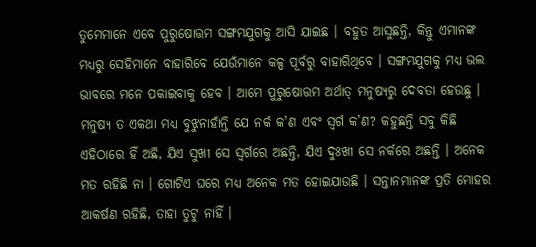ତୁମେମାନେ ଏବେ ପୁରୁଷୋତ୍ତମ ସଙ୍ଗମଯୁଗକୁ ଆସି ଯାଇଛ । ବହୁତ ଆସୁଛନ୍ତି, କିନ୍ତୁ ଏମାନଙ୍କ ମଧ୍ୟରୁ ସେହିମାନେ ବାହାରିବେ ଯେଉଁମାନେ କଳ୍ପ ପୂର୍ବରୁ ବାହାରିଥିବେ । ସଙ୍ଗମଯୁଗକୁ ମଧ୍ୟ ଭଲ ଭାବରେ ମନେ ପକାଇବାକୁ ହେବ । ଆମେ ପୁରୁଷୋତ୍ତମ ଅର୍ଥାତ୍ ମନୁଷ୍ୟରୁ ଦେବତା ହେଉଛୁ । ମନୁଷ୍ୟ ତ ଏକଥା ମଧ୍ୟ ବୁଝୁନାହାଁନ୍ତି ଯେ ନର୍କ କ’ଣ ଏବଂ ସ୍ୱର୍ଗ କ’ଣ? କହୁଛନ୍ତି ସବୁ କିଛି ଏହିଠାରେ ହିଁ ଅଛି, ଯିଏ ସୁଖୀ ସେ ସ୍ୱର୍ଗରେ ଅଛନ୍ତି, ଯିଏ ଦୁଃଖୀ ସେ ନର୍କରେ ଅଛନ୍ତି । ଅନେକ ମତ ରହିଛି ନା । ଗୋଟିଏ ଘରେ ମଧ୍ୟ ଅନେକ ମତ ହୋଇଯାଉଛି । ସନ୍ତାନମାନଙ୍କ ପ୍ରତି ମୋହର ଆକର୍ଷଣ ରହିଛି, ତାହା ତୁଟୁ ନାହିଁ ।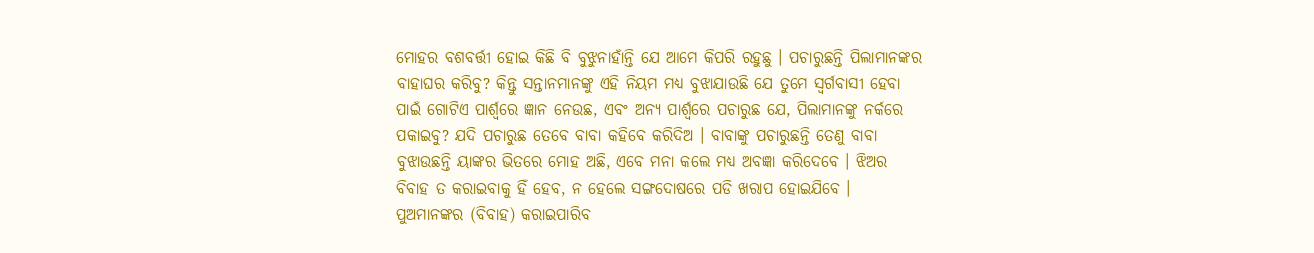ମୋହର ବଶବର୍ତ୍ତୀ ହୋଇ କିଛି ବି ବୁଝୁନାହାଁନ୍ତି ଯେ ଆମେ କିପରି ରହୁଛୁ । ପଚାରୁଛନ୍ତି ପିଲାମାନଙ୍କର ବାହାଘର କରିବୁ? କିନ୍ତୁ ସନ୍ତାନମାନଙ୍କୁ ଏହି ନିୟମ ମଧ୍ୟ ବୁଝାଯାଉଛି ଯେ ତୁମେ ସ୍ୱର୍ଗବାସୀ ହେବା ପାଇଁ ଗୋଟିଏ ପାର୍ଶ୍ୱରେ ଜ୍ଞାନ ନେଉଛ, ଏବଂ ଅନ୍ୟ ପାର୍ଶ୍ୱରେ ପଚାରୁଛ ଯେ, ପିଲାମାନଙ୍କୁ ନର୍କରେ ପକାଇବୁ? ଯଦି ପଚାରୁଛ ତେବେ ବାବା କହିବେ କରିଦିଅ । ବାବାଙ୍କୁ ପଚାରୁଛନ୍ତି ତେଣୁ ବାବା ବୁଝାଉଛନ୍ତି ୟାଙ୍କର ଭିତରେ ମୋହ ଅଛି, ଏବେ ମନା କଲେ ମଧ୍ୟ ଅବଜ୍ଞା କରିଦେବେ । ଝିଅର ବିବାହ ତ କରାଇବାକୁ ହିଁ ହେବ, ନ ହେଲେ ସଙ୍ଗଦୋଷରେ ପଡି ଖରାପ ହୋଇଯିବେ । ପୁଅମାନଙ୍କର (ବିବାହ) କରାଇପାରିବ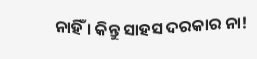ନାହିଁ । କିନ୍ତୁ ସାହସ ଦରକାର ନା!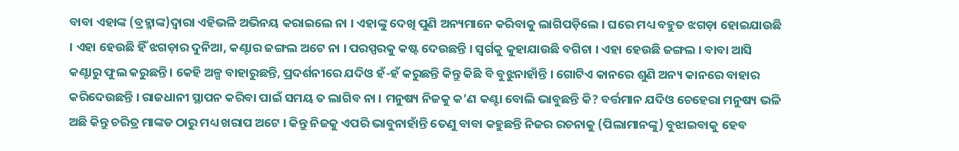ବାବା ଏହାଙ୍କ (ବ୍ରହ୍ମାଙ୍କ)ଦ୍ୱାରା ଏହିଭଳି ଅଭିନୟ କରାଇଲେ ନା । ଏହାଙ୍କୁ ଦେଖି ପୁଣି ଅନ୍ୟମାନେ କରିବାକୁ ଲାଗିପଡ଼ିଲେ । ଘରେ ମଧ୍ୟ ବହୁତ ଝଗଡ଼ା ହୋଇଯାଉଛି । ଏହା ହେଉଛି ହିଁ ଝଗଡ଼ାର ଦୁନିଆ, କଣ୍ଟାର ଜଙ୍ଗଲ ଅଟେ ନା । ପରସ୍ପରକୁ କଷ୍ଟ ଦେଉଛନ୍ତି । ସ୍ୱର୍ଗକୁ କୁହାଯାଉଛି ବଗିଚା । ଏହା ହେଉଛି ଜଙ୍ଗଲ । ବାବା ଆସି କଣ୍ଟାରୁ ଫୁଲ କରୁଛନ୍ତି । କେହି ଅଳ୍ପ ବାହାରୁଛନ୍ତି, ପ୍ରଦର୍ଶନୀରେ ଯଦିଓ ହଁ-ହଁ କରୁଛନ୍ତି କିନ୍ତୁ କିଛି ବି ବୁଝୁନାହାଁନ୍ତି । ଗୋଟିଏ କାନରେ ଶୁଣି ଅନ୍ୟ କାନରେ ବାହାର କରିଦେଉଛନ୍ତି । ରାଜଧାନୀ ସ୍ଥାପନ କରିବା ପାଇଁ ସମୟ ତ ଲାଗିବ ନା । ମନୁଷ୍ୟ ନିଜକୁ କ’ଣ କଣ୍ଟା ବୋଲି ଭାବୁଛନ୍ତି କି? ବର୍ତ୍ତମାନ ଯଦିଓ ଚେହେରା ମନୁଷ୍ୟ ଭଳି ଅଛି କିନ୍ତୁ ଚରିତ୍ର ମାଙ୍କଡ ଠାରୁ ମଧ୍ୟ ଖରାପ ଅଟେ । କିନ୍ତୁ ନିଜକୁ ଏପରି ଭାବୁନାହାଁନ୍ତି ତେଣୁ ବାବା କହୁଛନ୍ତି ନିଜର ରଚନାକୁ (ପିଲାମାନଙ୍କୁ) ବୁଝାଇବାକୁ ହେବ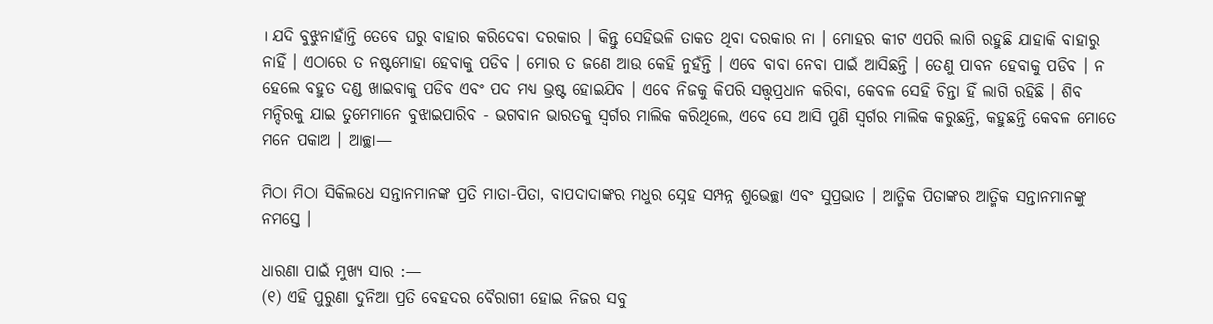। ଯଦି ବୁଝୁନାହାଁନ୍ତି ତେବେ ଘରୁ ବାହାର କରିଦେବା ଦରକାର । କିନ୍ତୁ ସେହିଭଳି ତାକତ ଥିବା ଦରକାର ନା । ମୋହର କୀଟ ଏପରି ଲାଗି ରହୁଛି ଯାହାକି ବାହାରୁ ନାହିଁ । ଏଠାରେ ତ ନଷ୍ଟମୋହା ହେବାକୁ ପଡିବ । ମୋର ତ ଜଣେ ଆଉ କେହି ନୁହଁନ୍ତି । ଏବେ ବାବା ନେବା ପାଇଁ ଆସିଛନ୍ତି । ତେଣୁ ପାବନ ହେବାକୁ ପଡିବ । ନ ହେଲେ ବହୁତ ଦଣ୍ଡ ଖାଇବାକୁ ପଡିବ ଏବଂ ପଦ ମଧ୍ୟ ଭ୍ରଷ୍ଟ ହୋଇଯିବ । ଏବେ ନିଜକୁ କିପରି ସତ୍ତ୍ୱପ୍ରଧାନ କରିବା, କେବଳ ସେହି ଚିନ୍ତା ହିଁ ଲାଗି ରହିଛି । ଶିବ ମନ୍ଦିରକୁ ଯାଇ ତୁମେମାନେ ବୁଝାଇପାରିବ - ଭଗବାନ ଭାରତକୁ ସ୍ୱର୍ଗର ମାଲିକ କରିଥିଲେ, ଏବେ ସେ ଆସି ପୁଣି ସ୍ୱର୍ଗର ମାଲିକ କରୁଛନ୍ତି, କହୁଛନ୍ତି କେବଳ ମୋତେ ମନେ ପକାଅ । ଆଚ୍ଛା—

ମିଠା ମିଠା ସିକିଲଧେ ସନ୍ତାନମାନଙ୍କ ପ୍ରତି ମାତା-ପିତା, ବାପଦାଦାଙ୍କର ମଧୁର ସ୍ନେହ ସମ୍ପନ୍ନ ଶୁଭେଚ୍ଛା ଏବଂ ସୁପ୍ରଭାତ । ଆତ୍ମିକ ପିତାଙ୍କର ଆତ୍ମିକ ସନ୍ତାନମାନଙ୍କୁ ନମସ୍ତେ ।

ଧାରଣା ପାଇଁ ମୁଖ୍ୟ ସାର :—
(୧) ଏହି ପୁରୁଣା ଦୁନିଆ ପ୍ରତି ବେହଦର ବୈରାଗୀ ହୋଇ ନିଜର ସବୁ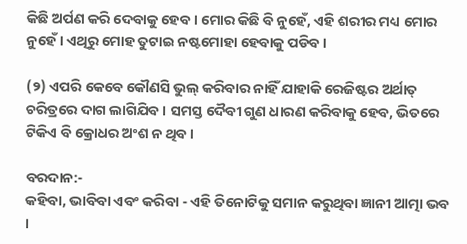କିଛି ଅର୍ପଣ କରି ଦେବାକୁ ହେବ । ମୋର କିଛି ବି ନୁହେଁ, ଏହି ଶରୀର ମଧ୍ୟ ମୋର ନୁହେଁ । ଏଥିରୁ ମୋହ ତୁଟାଇ ନଷ୍ଟମୋହା ହେବାକୁ ପଡିବ ।

(୨) ଏପରି କେବେ କୌଣସି ଭୁଲ୍ କରିବାର ନାହିଁ ଯାହାକି ରେଜିଷ୍ଟର ଅର୍ଥାତ୍ ଚରିତ୍ରରେ ଦାଗ ଲାଗିଯିବ । ସମସ୍ତ ଦୈବୀ ଗୁଣ ଧାରଣ କରିବାକୁ ହେବ, ଭିତରେ ଟିକିଏ ବି କ୍ରୋଧର ଅଂଶ ନ ଥିବ ।

ବରଦାନ:-
କହିବା, ଭାବିବା ଏବଂ କରିବା - ଏହି ତିନୋଟିକୁ ସମାନ କରୁଥିବା ଜ୍ଞାନୀ ଆତ୍ମା ଭବ ।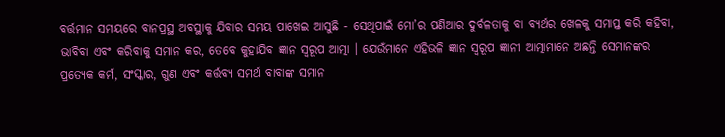ବର୍ତ୍ତମାନ ସମୟରେ ବାନପ୍ରସ୍ଥ ଅବସ୍ଥାକୁ ଯିବାର ସମୟ ପାଖେଇ ଆସୁଛି - ସେଥିପାଇଁ ମୋ’ର ପଣିଆର ଦୁର୍ବଳତାକୁ ବା ବ୍ୟର୍ଥର ଖେଳକୁ ସମାପ୍ତ କରି କହିବା, ଭାବିବା ଏବଂ କରିବାକୁ ସମାନ କର, ତେବେ କୁହାଯିବ ଜ୍ଞାନ ସ୍ୱରୂପ ଆତ୍ମା । ଯେଉଁମାନେ ଏହିଭଳି ଜ୍ଞାନ ସ୍ୱରୂପ ଜ୍ଞାନୀ ଆତ୍ମାମାନେ ଅଛନ୍ତି ସେମାନଙ୍କର ପ୍ରତ୍ୟେକ କର୍ମ, ସଂସ୍କାର, ଗୁଣ ଏବଂ କର୍ତ୍ତବ୍ୟ ସମର୍ଥ ବାବାଙ୍କ ସମାନ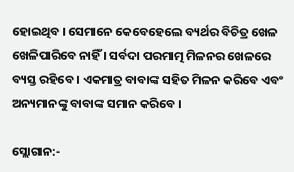ହୋଇଥିବ । ସେମାନେ କେବେହେଲେ ବ୍ୟର୍ଥର ବିଚିତ୍ର ଖେଳ ଖେଳିପାରିବେ ନାହିଁ । ସର୍ବଦା ପରମାତ୍ମ ମିଳନର ଖେଳରେ ବ୍ୟସ୍ତ ରହିବେ । ଏକମାତ୍ର ବାବାଙ୍କ ସହିତ ମିଳନ କରିବେ ଏବଂ ଅନ୍ୟମାନଙ୍କୁ ବାବାଙ୍କ ସମାନ କରିବେ ।

ସ୍ଲୋଗାନ:-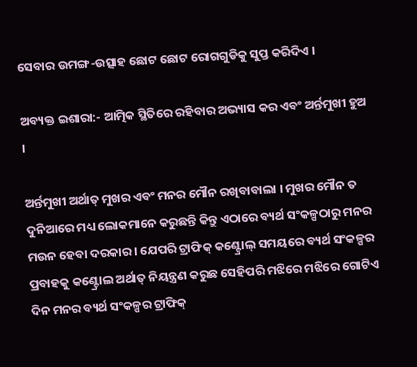ସେବାର ଉମଙ୍ଗ-ଉତ୍ସାହ ଛୋଟ ଛୋଟ ରୋଗଗୁଡିକୁ ସୁପ୍ତ କରିଦିଏ ।

ଅବ୍ୟକ୍ତ ଇଶାରା:- ଆତ୍ମିକ ସ୍ଥିତିରେ ରହିବାର ଅଭ୍ୟାସ କର ଏବଂ ଅର୍ନ୍ତମୁଖୀ ହୁଅ ।

ଅର୍ନ୍ତମୁଖୀ ଅର୍ଥାତ୍ ମୁଖର ଏବଂ ମନର ମୌନ ରଖିବାବାଲା । ମୁଖର ମୌନ ତ ଦୁନିଆରେ ମଧ୍ୟ ଲୋକମାନେ କରୁଛନ୍ତି କିନ୍ତୁ ଏଠାରେ ବ୍ୟର୍ଥ ସଂକଳ୍ପଠାରୁ ମନର ମଉନ ହେବା ଦରକାର । ଯେପରି ଟ୍ରାଫିକ୍ କଣ୍ଟ୍ରୋଲ୍ ସମୟରେ ବ୍ୟର୍ଥ ସଂକଳ୍ପର ପ୍ରବାହକୁ କଣ୍ଟ୍ରୋଲ ଅର୍ଥାତ୍ ନିୟନ୍ତ୍ରଣ କରୁଛ ସେହିପରି ମଝିରେ ମଝିରେ ଗୋଟିଏ ଦିନ ମନର ବ୍ୟର୍ଥ ସଂକଳ୍ପର ଟ୍ରାଫିକ୍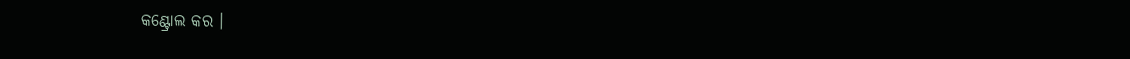କଣ୍ଟ୍ରୋଲ କର ।